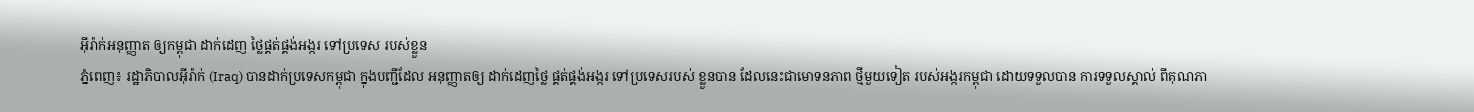អ៊ីរ៉ាក់អនុញ្ញាត ឲ្យកម្ពុជា ដាក់ដេញ ថ្លៃផ្គត់ផ្គង់អង្ករ ទៅប្រទេស របស់ខ្លួន
ភ្នំពេញ៖ រដ្ឋាភិបាលអ៊ីរ៉ាក់ (Iraq) បានដាក់ប្រទេសកម្ពុជា ក្នុងបញ្ជីដែល អនុញ្ញាតឲ្យ ដាក់ដេញថ្លៃ ផ្គត់ផ្គង់អង្ករ ទៅប្រទេសរបស់ ខ្លួនបាន ដែលនេះជាមោទនភាព ថ្មីមួយទៀត របស់អង្ករកម្ពុជា ដោយទទួលបាន ការទទួលស្គាល់ ពីគុណភា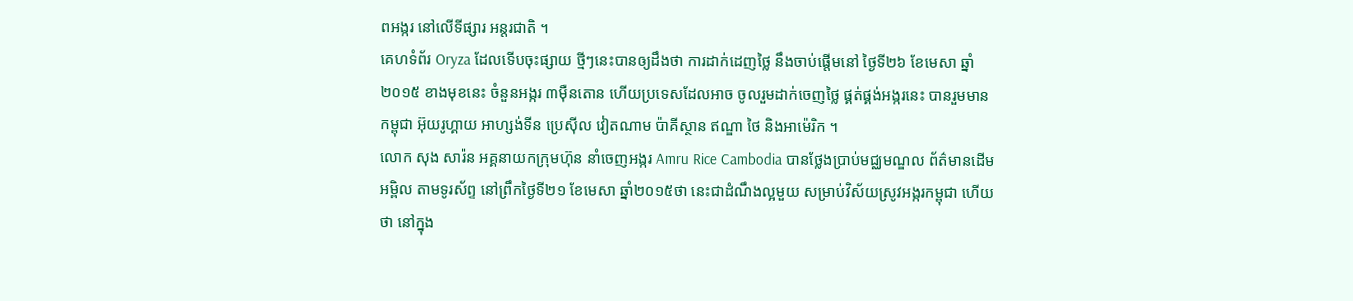ពអង្ករ នៅលើទីផ្សារ អន្តរជាតិ ។
គេហទំព័រ Oryza ដែលទើបចុះផ្សាយ ថ្មីៗនេះបានឲ្យដឹងថា ការដាក់ដេញថ្លៃ នឹងចាប់ផ្តើមនៅ ថ្ងៃទី២៦ ខែមេសា ឆ្នាំ២០១៥ ខាងមុខនេះ ចំនួនអង្ករ ៣ម៉ឺនតោន ហើយប្រទេសដែលអាច ចូលរួមដាក់ចេញថ្លៃ ផ្គត់ផ្គង់អង្ករនេះ បានរួមមាន កម្ពុជា អ៊ុយរូហ្គាយ អាហ្សង់ទីន ប្រេស៊ីល វៀតណាម ប៉ាគីស្ថាន ឥណ្ឌា ថៃ និងអាម៉េរិក ។
លោក សុង សារ៉ន អគ្គនាយកក្រុមហ៊ុន នាំចេញអង្ករ Amru Rice Cambodia បានថ្លែងប្រាប់មជ្ឈមណ្ឌល ព័ត៌មានដើមអម្ពិល តាមទូរស័ព្ទ នៅព្រឹកថ្ងៃទី២១ ខែមេសា ឆ្នាំ២០១៥ថា នេះជាដំណឹងល្អមួយ សម្រាប់វិស័យស្រូវអង្ករកម្ពុជា ហើយថា នៅក្នុង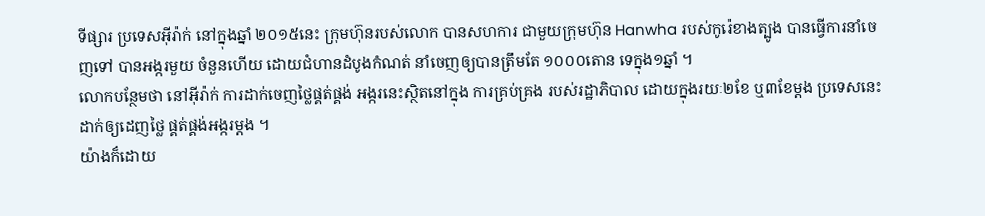ទីផ្សារ ប្រទេសអ៊ីរ៉ាក់ នៅក្នុងឆ្នាំ ២០១៥នេះ ក្រុមហ៊ុនរបស់លោក បានសហការ ជាមួយក្រុមហ៊ុន Hanwha របស់កូរ៉េខាងត្បូង បានធ្វើការនាំចេញទៅ បានអង្ករមួយ ចំនួនហើយ ដោយជំហានដំបូងកំណត់ នាំចេញឲ្យបានត្រឹមតែ ១០០០តោន ទេក្នុង១ឆ្នាំ ។
លោកបន្ថែមថា នៅអ៊ីរ៉ាក់ ការដាក់ចេញថ្លៃផ្គត់ផ្គង់ អង្ករនេះស្ថិតនៅក្នុង ការគ្រប់គ្រង របស់រដ្ឋាភិបាល ដោយក្នុងរយៈ២ខែ ឬ៣ខែម្តង ប្រទេសនេះ ដាក់ឲ្យដេញថ្លៃ ផ្គត់ផ្គង់អង្ករម្តង ។
យ៉ាងក៏ដោយ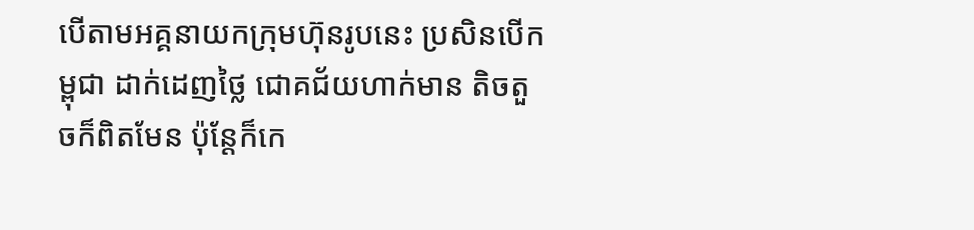បើតាមអគ្គនាយកក្រុមហ៊ុនរូបនេះ ប្រសិនបើកម្ពុជា ដាក់ដេញថ្លៃ ជោគជ័យហាក់មាន តិចតួចក៏ពិតមែន ប៉ុន្តែក៏កេ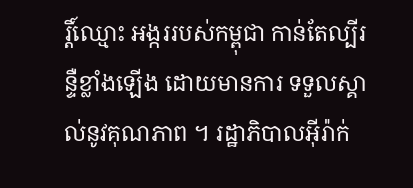រ្តិ៍ឈ្មោះ អង្កររបស់កម្ពុជា កាន់តែល្បីរន្ទឺខ្លាំងឡើង ដោយមានការ ទទួលស្គាល់នូវគុណភាព ។ រដ្ឋាភិបាលអ៊ីរ៉ាក់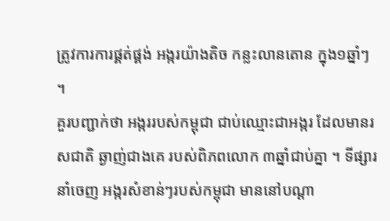ត្រូវការការផ្គត់ផ្គង់ អង្ករយ៉ាងតិច កន្លះលានតោន ក្នុង១ឆ្នាំៗ ។
គួរបញ្ជាក់ថា អង្កររបស់កម្ពុជា ជាប់ឈ្មោះជាអង្ករ ដែលមានរសជាតិ ឆ្ងាញ់ជាងគេ របស់ពិភពលោក ៣ឆ្នាំជាប់គ្នា ។ ទីផ្សារនាំចេញ អង្ករសំខាន់ៗរបស់កម្ពុជា មាននៅបណ្តា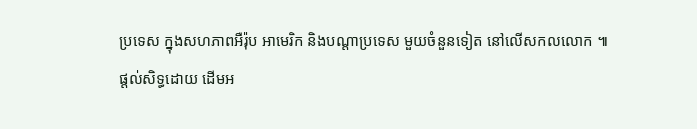ប្រទេស ក្នុងសហភាពអឺរ៉ុប អាមេរិក និងបណ្តាប្រទេស មួយចំនួនទៀត នៅលើសកលលោក ៕
ផ្តល់សិទ្ធដោយ ដើមអ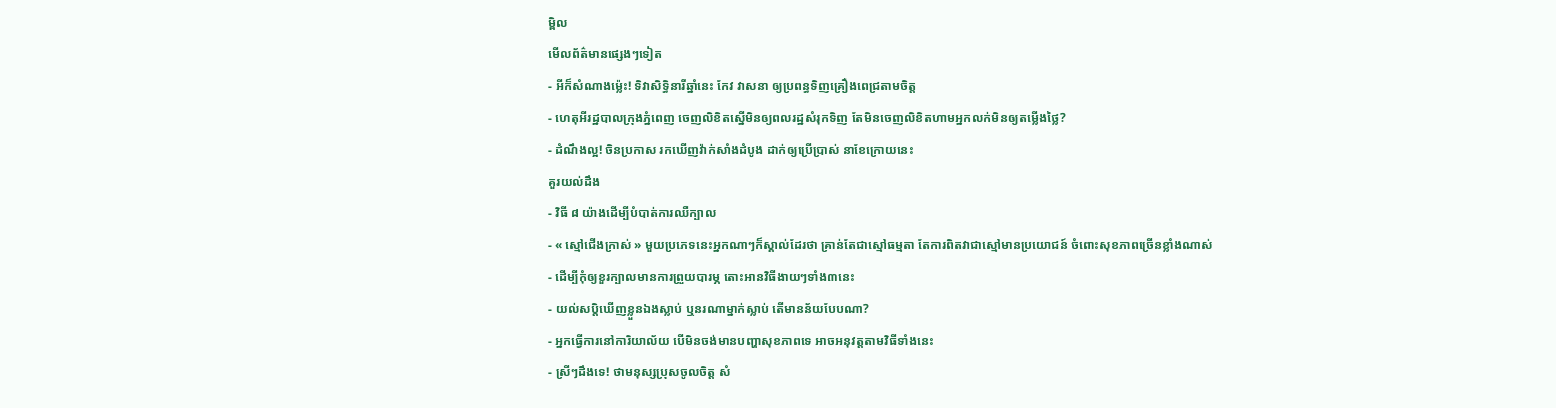ម្ពិល
មើលព័ត៌មានផ្សេងៗទៀត
- អីក៏សំណាងម្ល៉េះ! ទិវាសិទ្ធិនារីឆ្នាំនេះ កែវ វាសនា ឲ្យប្រពន្ធទិញគ្រឿងពេជ្រតាមចិត្ត
- ហេតុអីរដ្ឋបាលក្រុងភ្នំពេញ ចេញលិខិតស្នើមិនឲ្យពលរដ្ឋសំរុកទិញ តែមិនចេញលិខិតហាមអ្នកលក់មិនឲ្យតម្លើងថ្លៃ?
- ដំណឹងល្អ! ចិនប្រកាស រកឃើញវ៉ាក់សាំងដំបូង ដាក់ឲ្យប្រើប្រាស់ នាខែក្រោយនេះ
គួរយល់ដឹង
- វិធី ៨ យ៉ាងដើម្បីបំបាត់ការឈឺក្បាល
- « ស្មៅជើងក្រាស់ » មួយប្រភេទនេះអ្នកណាៗក៏ស្គាល់ដែរថា គ្រាន់តែជាស្មៅធម្មតា តែការពិតវាជាស្មៅមានប្រយោជន៍ ចំពោះសុខភាពច្រើនខ្លាំងណាស់
- ដើម្បីកុំឲ្យខួរក្បាលមានការព្រួយបារម្ភ តោះអានវិធីងាយៗទាំង៣នេះ
- យល់សប្តិឃើញខ្លួនឯងស្លាប់ ឬនរណាម្នាក់ស្លាប់ តើមានន័យបែបណា?
- អ្នកធ្វើការនៅការិយាល័យ បើមិនចង់មានបញ្ហាសុខភាពទេ អាចអនុវត្តតាមវិធីទាំងនេះ
- ស្រីៗដឹងទេ! ថាមនុស្សប្រុសចូលចិត្ត សំ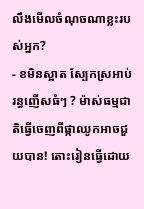លឹងមើលចំណុចណាខ្លះរបស់អ្នក?
- ខមិនស្អាត ស្បែកស្រអាប់ រន្ធញើសធំៗ ? ម៉ាស់ធម្មជាតិធ្វើចេញពីផ្កាឈូកអាចជួយបាន! តោះរៀនធ្វើដោយ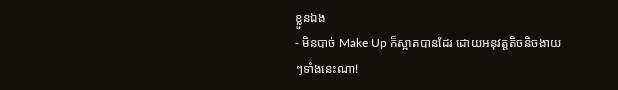ខ្លួនឯង
- មិនបាច់ Make Up ក៏ស្អាតបានដែរ ដោយអនុវត្តតិចនិចងាយៗទាំងនេះណា!